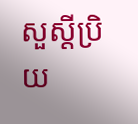សួស្តីប្រិយ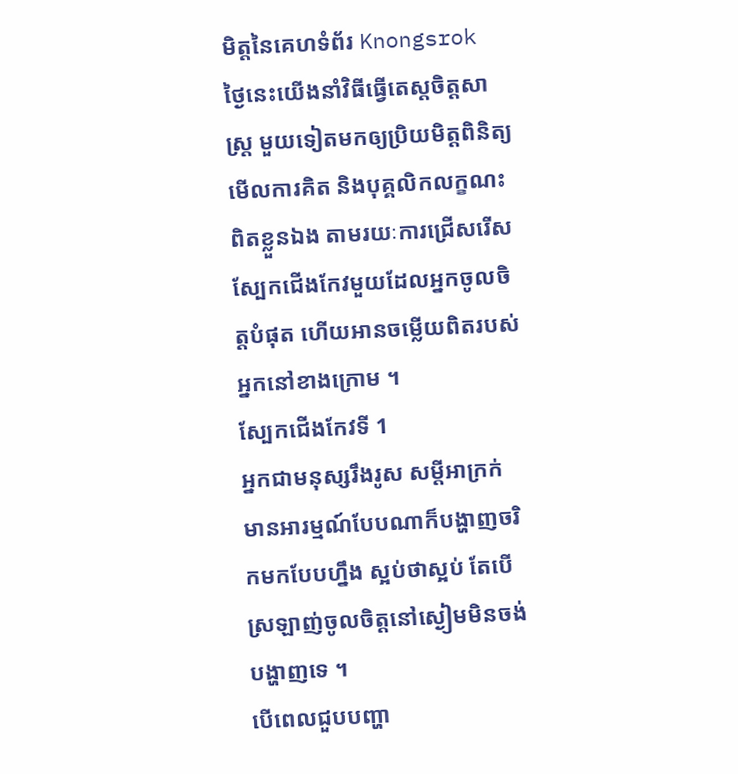មិត្តនៃគេហទំព័រ Knongsrok ថ្ងៃនេះយើងនាំវិធីធ្វើតេស្តចិត្តសាស្ត្រ មួយទៀតមកឲ្យប្រិយមិត្តពិនិត្យមើលការគិត និងបុគ្គលិកលក្ខណះពិតខ្លួនឯង តាមរយៈការជ្រើសរើសស្បែកជើងកែវមួយដែលអ្នកចូលចិត្តបំផុត ហើយអានចម្លើយពិតរបស់អ្នកនៅខាងក្រោម ។
ស្បែកជើងកែវទី 1
អ្នកជាមនុស្សរឹងរូស សម្តីអាក្រក់ មានអារម្មណ៍បែបណាក៏បង្ហាញចរិកមកបែបហ្នឹង ស្អប់ថាស្អប់ តែបើស្រឡាញ់ចូលចិត្តនៅស្ងៀមមិនចង់បង្ហាញទេ ។
បើពេលជួបបញ្ហា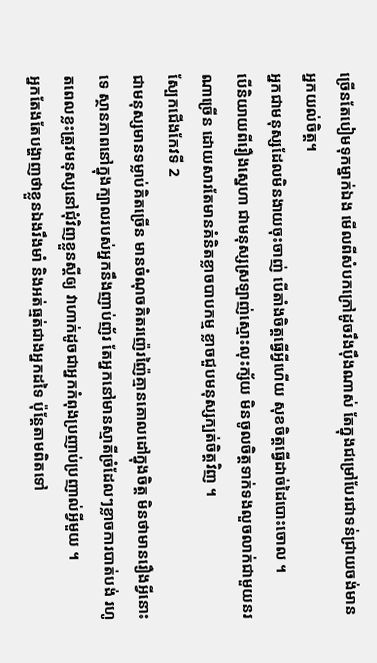ច្រើនតែបៀមទុកម្នាក់ឯង មើលពីសំបកក្រៅដូចរឹងប៉ឹងណាស់ តែក្នុងជម្រៅបែរជាទន់ជ្រាយចង់មានអ្នកយល់ចិត្ត។
អ្នកជាមនុស្សដែលមិនងាយចុះចាញ់ បើតាំងចិត្តធ្វើអ្វីហើយ សុខចិត្តធ្វើដាច់ដៃបោះចោល ។
បើនិយាយពីរឿងស្នេហា ជាមនុស្សស្រឡាញ់ស្មោះលុះក្ស័យ មិនចូលចិត្តទាក់ទងលួចលាក់ជាមួយនរណាច្រើន ដោយសារតែមានគំនិតខ្លាចបាបកម្ម ខ្លាចជួបមនុស្សក្បត់ចិត្តវិញ ។
ស្បែកជើងកែវទី 2
ជាមនុស្សមានទម្លាប់គិតច្រើន មានចំណុចគិតរញ៉េរញ៉ៃគ្មានគោលដៅក្នុងចិត្ត មិនថាមានរឿងអ្វីនោះទេ ស្ថានភាពនៅក្នុងក្បាលរបស់អ្នកនឹងញាប់ញ័រ តែអ្នកនៅមានស្មាតីច្រំដែលៗខ្លាចការបាត់បង់ រហូតពេលខ្លះត្រូវមនុស្សនៅជុំវិញខ្លួនស្តីឲ្យ វាហាក់ដូចជាអ្នកកំពុងប្រញាប់ប្រញាល់អ្វីមួយ ។
អ្នកតែងតែបង្ហាញថាខ្លួនឯងរឹងមាំ និងអត់ធ្មត់ជាងអ្នកដទៃ ប៉ុន្តែតាមពិតទៅ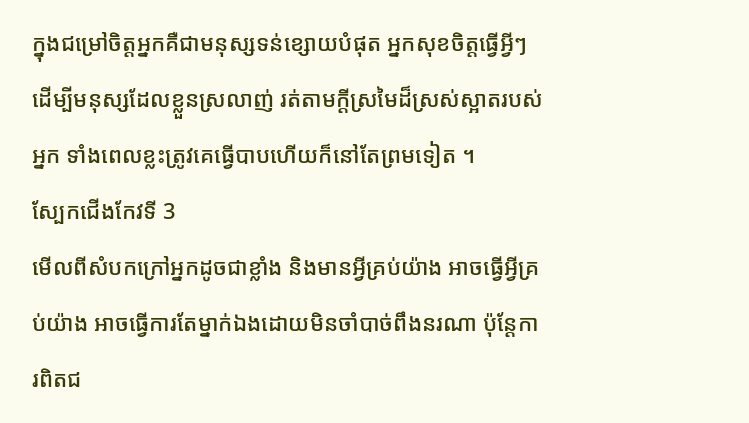ក្នុងជម្រៅចិត្តអ្នកគឺជាមនុស្សទន់ខ្សោយបំផុត អ្នកសុខចិត្តធ្វើអ្វីៗដើម្បីមនុស្សដែលខ្លួនស្រលាញ់ រត់តាមក្តីស្រមៃដ៏ស្រស់ស្អាតរបស់អ្នក ទាំងពេលខ្លះត្រូវគេធ្វើបាបហើយក៏នៅតែព្រមទៀត ។
ស្បែកជើងកែវទី 3
មើលពីសំបកក្រៅអ្នកដូចជាខ្លាំង និងមានអ្វីគ្រប់យ៉ាង អាចធ្វើអ្វីគ្រប់យ៉ាង អាចធ្វើការតែម្នាក់ឯងដោយមិនចាំបាច់ពឹងនរណា ប៉ុន្តែការពិតជ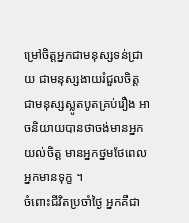ម្រៅចិត្តអ្នកជាមនុស្សទន់ជ្រាយ ជាមនុស្សងាយរំជួលចិត្ត ជាមនុស្សស្លូតបូតគ្រប់រឿង អាចនិយាយបានថាចង់មានអ្នកយល់ចិត្ត មានអ្នកថ្នមថែពេលអ្នកមានទុក្ខ ។
ចំពោះជីវិតប្រចាំថ្ងៃ អ្នកគឺជា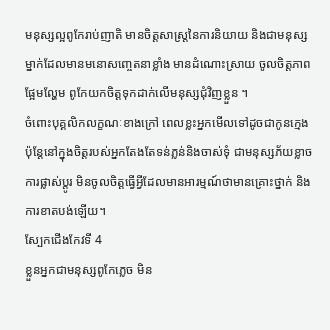មនុស្សល្អពូកែរាប់ញាតិ មានចិត្តសាស្ត្រនៃការនិយាយ និងជាមនុស្សម្នាក់ដែលមានមនោសញ្ចេតនាខ្លាំង មានដំណោះស្រាយ ចូលចិត្តភាពផ្អែមល្ហែម ពូកែយកចិត្តទុកដាក់លើមនុស្សជុំវិញខ្លួន ។
ចំពោះបុគ្គលិកលក្ខណៈខាងក្រៅ ពេលខ្លះអ្នកមើលទៅដូចជាកូនក្មេង ប៉ុន្តែនៅក្នុងចិត្តរបស់អ្នកតែងតែទន់ភ្លន់និងចាស់ទុំ ជាមនុស្សភ័យខ្លាចការផ្លាស់ប្តូរ មិនចូលចិត្តធ្វើអ្វីដែលមានអារម្មណ៍ថាមានគ្រោះថ្នាក់ និងការខាតបង់ឡើយ។
ស្បែកជើងកែវទី 4
ខ្លួនអ្នកជាមនុស្សពូកែភ្លេច មិន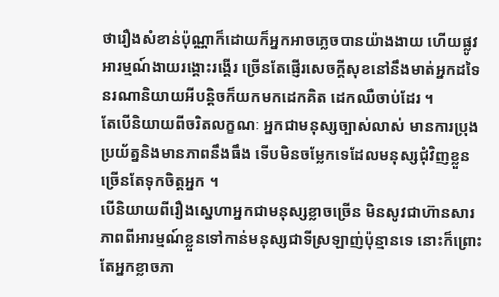ថារឿងសំខាន់ប៉ុណ្ណាក៏ដោយក៏អ្នកអាចភ្លេចបានយ៉ាងងាយ ហើយផ្លូវអារម្មណ៍ងាយរង្គោះរង្គើរ ច្រើនតែផ្ញើរសេចក្ដីសុខនៅនឹងមាត់អ្នកដទៃ នរណានិយាយអីបន្តិចក៏យកមកដេកគិត ដេកឈឺចាប់ដែរ ។
តែបើនិយាយពីចរិតលក្ខណៈ អ្នកជាមនុស្សច្បាស់លាស់ មានការប្រុងប្រយ័ត្ននិងមានភាពនឹងធឹង ទើបមិនចម្លែកទេដែលមនុស្សជុំវិញខ្លួនច្រើនតែទុកចិត្តអ្នក ។
បើនិយាយពីរឿងស្នេហាអ្នកជាមនុស្សខ្លាចច្រើន មិនសូវជាហ៊ានសារភាពពីអារម្មណ៍ខ្លួនទៅកាន់មនុស្សជាទីស្រឡាញ់ប៉ុន្មានទេ នោះក៏ព្រោះតែអ្នកខ្លាចភា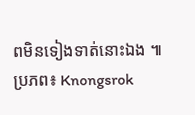ពមិនទៀងទាត់នោះឯង ៕
ប្រភព៖ Knongsrok